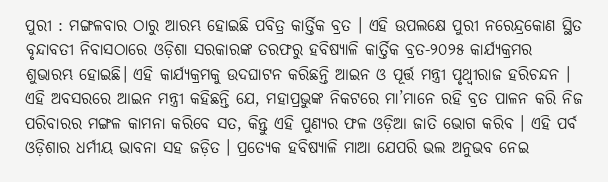ପୁରୀ : ମଙ୍ଗଳବାର ଠାରୁ ଆରମ୍ଭ ହୋଇଛି ପବିତ୍ର କାର୍ତ୍ତିକ ବ୍ରତ । ଏହି ଉପଲକ୍ଷେ ପୁରୀ ନରେନ୍ଦ୍ରକୋଣ ସ୍ଥିତ ବୃନ୍ଦାବତୀ ନିବାସଠାରେ ଓଡ଼ିଶା ସରକାରଙ୍କ ତରଫରୁ ହବିଷ୍ୟାଳି କାର୍ତ୍ତିକ ବ୍ରତ-୨୦୨୫ କାର୍ଯ୍ୟକ୍ରମର ଶୁଭାରମ୍ଭ ହୋଇଛି। ଏହି କାର୍ଯ୍ୟକ୍ରମକୁ ଉଦଘାଟନ କରିଛନ୍ତି ଆଇନ ଓ ପୂର୍ତ୍ତ ମନ୍ତ୍ରୀ ପୃଥ୍ବୀରାଜ ହରିଚନ୍ଦନ ।
ଏହି ଅବସରରେ ଆଇନ ମନ୍ତ୍ରୀ କହିଛନ୍ତି ଯେ, ମହାପ୍ରଭୁଙ୍କ ନିକଟରେ ମା’ମାନେ ରହି ବ୍ରତ ପାଳନ କରି ନିଜ ପରିବାରର ମଙ୍ଗଳ କାମନା କରିବେ ସତ, କିନ୍ତୁ ଏହି ପୁଣ୍ୟର ଫଳ ଓଡ଼ିଆ ଜାତି ଭୋଗ କରିବ । ଏହି ପର୍ବ ଓଡ଼ିଶାର ଧର୍ମୀୟ ଭାବନା ସହ ଜଡ଼ିତ । ପ୍ରତ୍ୟେକ ହବିଷ୍ୟାଳି ମାଆ ଯେପରି ଭଲ ଅନୁଭବ ନେଇ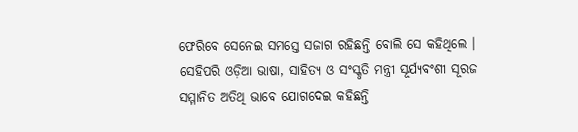ଫେରିବେ ସେନେଇ ସମସ୍ତେ ସଜାଗ ରହିଛନ୍ତି ବୋଲି ସେ କହିଥିଲେ ।
ସେହିପରି ଓଡ଼ିଆ ଭାଷା, ସାହିତ୍ୟ ଓ ସଂସ୍କୃତି ମନ୍ତ୍ରୀ ସୂର୍ଯ୍ୟବଂଶୀ ସୂରଜ ସମ୍ମାନିତ ଅତିଥି ଭାବେ ଯୋଗଦେଇ କହିଛନ୍ତି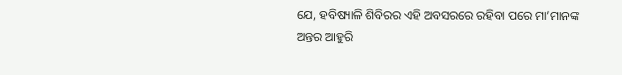ଯେ, ହବିଷ୍ୟାଳି ଶିବିରର ଏହି ଅବସରରେ ରହିବା ପରେ ମା’ମାନଙ୍କ ଅନ୍ତର ଆହୁରି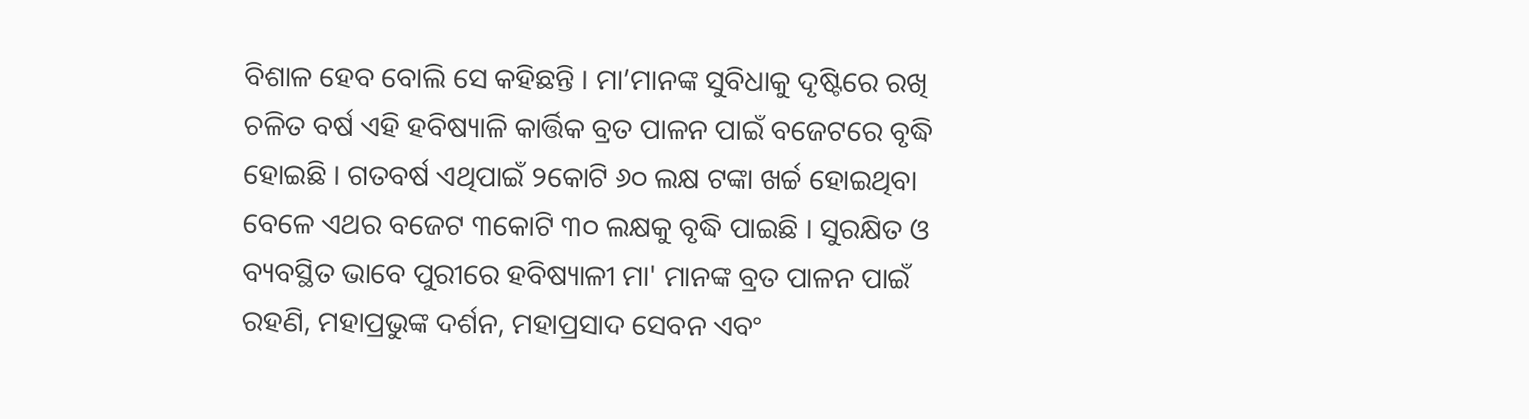ବିଶାଳ ହେବ ବୋଲି ସେ କହିଛନ୍ତି । ମା’ମାନଙ୍କ ସୁବିଧାକୁ ଦୃଷ୍ଟିରେ ରଖି ଚଳିତ ବର୍ଷ ଏହି ହବିଷ୍ୟାଳି କାର୍ତ୍ତିକ ବ୍ରତ ପାଳନ ପାଇଁ ବଜେଟରେ ବୃଦ୍ଧି ହୋଇଛି । ଗତବର୍ଷ ଏଥିପାଇଁ ୨କୋଟି ୬୦ ଲକ୍ଷ ଟଙ୍କା ଖର୍ଚ୍ଚ ହୋଇଥିବା ବେଳେ ଏଥର ବଜେଟ ୩କୋଟି ୩୦ ଲକ୍ଷକୁ ବୃଦ୍ଧି ପାଇଛି । ସୁରକ୍ଷିତ ଓ ବ୍ୟବସ୍ଥିତ ଭାବେ ପୁରୀରେ ହବିଷ୍ୟାଳୀ ମା' ମାନଙ୍କ ବ୍ରତ ପାଳନ ପାଇଁ ରହଣି, ମହାପ୍ରଭୁଙ୍କ ଦର୍ଶନ, ମହାପ୍ରସାଦ ସେବନ ଏବଂ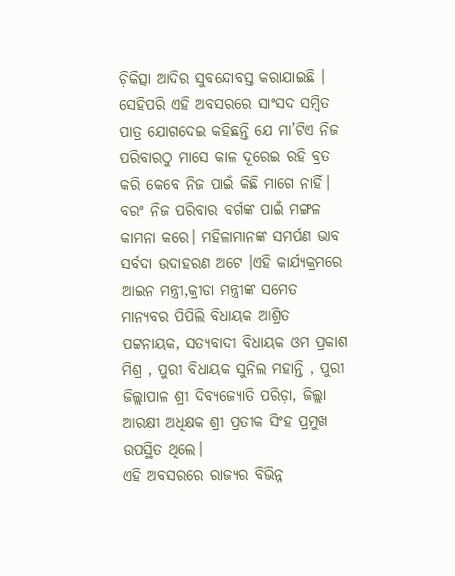ଚ଼ିକିତ୍ସା ଆଦିର ସୁବନ୍ଦୋବସ୍ତ କରାଯାଇଛି ।
ସେହିପରି ଏହି ଅବସରରେ ସାଂସଦ ସମ୍ବିତ ପାତ୍ର ଯୋଗଦେଇ କହିଛନ୍ତି ଯେ ମା’ଟିଏ ନିଜ ପରିବାରଠୁ ମାସେ କାଳ ଦୂରେଇ ରହି ବ୍ରତ କରି କେବେ ନିଜ ପାଇଁ କିଛି ମାଗେ ନାହିଁ। ବରଂ ନିଜ ପରିବାର ବର୍ଗଙ୍କ ପାଇଁ ମଙ୍ଗଳ କାମନା କରେ। ମହିଳାମାନଙ୍କ ସମର୍ପଣ ଭାବ ସର୍ବଦା ଉଦାହରଣ ଅଟେ ।ଏହି କାର୍ଯ୍ୟକ୍ରମରେ ଆଇନ ମନ୍ତ୍ରୀ,କ୍ରୀଡା ମନ୍ତ୍ରୀଙ୍କ ସମେତ ମାନ୍ୟବର ପିପିଲି ବିଧାୟକ ଆଶ୍ରିତ ପଟ୍ଟନାୟକ, ସତ୍ୟବାଦୀ ବିଧାୟକ ଓମ ପ୍ରକାଶ ମିଶ୍ର , ପୁରୀ ବିଧାୟକ ସୁନିଲ ମହାନ୍ତି , ପୁରୀ ଜିଲ୍ଲାପାଳ ଶ୍ରୀ ଦିବ୍ୟଜ୍ୟୋତି ପରିଡ଼ା, ଜିଲ୍ଲା ଆରକ୍ଷୀ ଅଧିକ୍ଷକ ଶ୍ରୀ ପ୍ରତୀକ ସିଂହ ପ୍ରମୁଖ ଉପସ୍ଥିତ ଥିଲେ।
ଏହି ଅବସରରେ ରାଜ୍ୟର ବିଭିନ୍ନ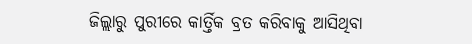ଜିଲ୍ଲାରୁ ପୁରୀରେ କାର୍ତ୍ତିକ ବ୍ରତ କରିବାକୁ ଆସିଥିବା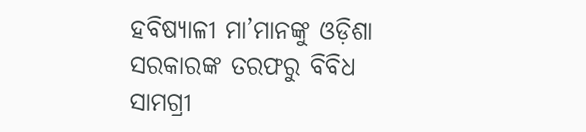ହବିଷ୍ୟାଳୀ ମା’ମାନଙ୍କୁ ଓଡ଼ିଶା ସରକାରଙ୍କ ତରଫରୁ ବିବିଧ ସାମଗ୍ରୀ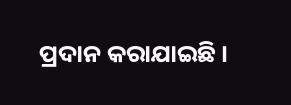ପ୍ରଦାନ କରାଯାଇଛି ।